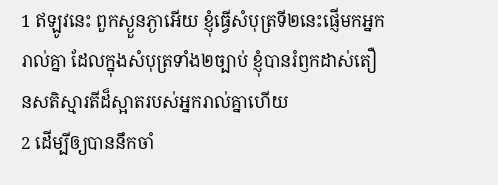1 ឥឡូវនេះ ពួកស្ងួនភ្ងាអើយ ខ្ញុំធ្វើសំបុត្រទី២នេះផ្ញើមកអ្នករាល់គ្នា ដែលក្នុងសំបុត្រទាំង២ច្បាប់ ខ្ញុំបានរំឭកដាស់តឿនសតិស្មារតីដ៏ស្អាតរបស់អ្នករាល់គ្នាហើយ
2 ដើម្បីឲ្យបាននឹកចាំ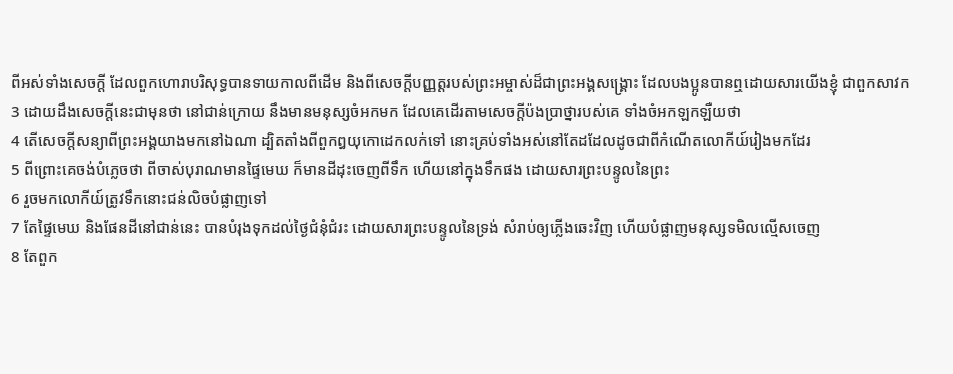ពីអស់ទាំងសេចក្តី ដែលពួកហោរាបរិសុទ្ធបានទាយកាលពីដើម និងពីសេចក្តីបញ្ញត្តរបស់ព្រះអម្ចាស់ដ៏ជាព្រះអង្គសង្គ្រោះ ដែលបងប្អូនបានឮដោយសារយើងខ្ញុំ ជាពួកសាវក
3 ដោយដឹងសេចក្តីនេះជាមុនថា នៅជាន់ក្រោយ នឹងមានមនុស្សចំអកមក ដែលគេដើរតាមសេចក្តីប៉ងប្រាថ្នារបស់គេ ទាំងចំអកឡកឡឺយថា
4 តើសេចក្តីសន្យាពីព្រះអង្គយាងមកនៅឯណា ដ្បិតតាំងពីពួកឰយុកោដេកលក់ទៅ នោះគ្រប់ទាំងអស់នៅតែដដែលដូចជាពីកំណើតលោកីយ៍រៀងមកដែរ
5 ពីព្រោះគេចង់បំភ្លេចថា ពីចាស់បុរាណមានផ្ទៃមេឃ ក៏មានដីដុះចេញពីទឹក ហើយនៅក្នុងទឹកផង ដោយសារព្រះបន្ទូលនៃព្រះ
6 រួចមកលោកីយ៍ត្រូវទឹកនោះជន់លិចបំផ្លាញទៅ
7 តែផ្ទៃមេឃ និងផែនដីនៅជាន់នេះ បានបំរុងទុកដល់ថ្ងៃជំនុំជំរះ ដោយសារព្រះបន្ទូលនៃទ្រង់ សំរាប់ឲ្យភ្លើងឆេះវិញ ហើយបំផ្លាញមនុស្សទមិលល្មើសចេញ
8 តែពួក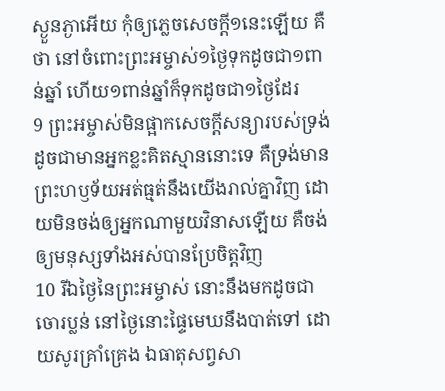ស្ងួនភ្ងាអើយ កុំឲ្យភ្លេចសេចក្តី១នេះឡើយ គឺថា នៅចំពោះព្រះអម្ចាស់១ថ្ងៃទុកដូចជា១ពាន់ឆ្នាំ ហើយ១ពាន់ឆ្នាំក៏ទុកដូចជា១ថ្ងៃដែរ
9 ព្រះអម្ចាស់មិនផ្អាកសេចក្តីសន្យារបស់ទ្រង់ ដូចជាមានអ្នកខ្លះគិតស្មាននោះទេ គឺទ្រង់មានព្រះហឫទ័យអត់ធ្មត់នឹងយើងរាល់គ្នាវិញ ដោយមិនចង់ឲ្យអ្នកណាមួយវិនាសឡើយ គឺចង់ឲ្យមនុស្សទាំងអស់បានប្រែចិត្តវិញ
10 រីឯថ្ងៃនៃព្រះអម្ចាស់ នោះនឹងមកដូចជាចោរប្លន់ នៅថ្ងៃនោះផ្ទៃមេឃនឹងបាត់ទៅ ដោយសូរគ្រាំគ្រេង ឯធាតុសព្វសា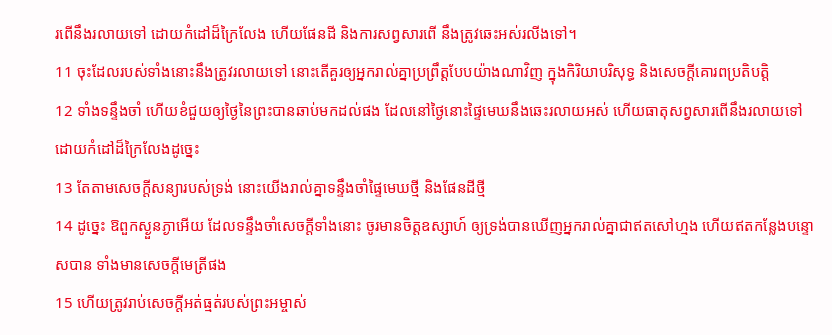រពើនឹងរលាយទៅ ដោយកំដៅដ៏ក្រៃលែង ហើយផែនដី និងការសព្វសារពើ នឹងត្រូវឆេះអស់រលីងទៅ។
11 ចុះដែលរបស់ទាំងនោះនឹងត្រូវរលាយទៅ នោះតើគួរឲ្យអ្នករាល់គ្នាប្រព្រឹត្តបែបយ៉ាងណាវិញ ក្នុងកិរិយាបរិសុទ្ធ និងសេចក្តីគោរពប្រតិបត្តិ
12 ទាំងទន្ទឹងចាំ ហើយខំជួយឲ្យថ្ងៃនៃព្រះបានឆាប់មកដល់ផង ដែលនៅថ្ងៃនោះផ្ទៃមេឃនឹងឆេះរលាយអស់ ហើយធាតុសព្វសារពើនឹងរលាយទៅ ដោយកំដៅដ៏ក្រៃលែងដូច្នេះ
13 តែតាមសេចក្តីសន្យារបស់ទ្រង់ នោះយើងរាល់គ្នាទន្ទឹងចាំផ្ទៃមេឃថ្មី និងផែនដីថ្មី
14 ដូច្នេះ ឱពួកស្ងួនភ្ងាអើយ ដែលទន្ទឹងចាំសេចក្តីទាំងនោះ ចូរមានចិត្តឧស្សាហ៍ ឲ្យទ្រង់បានឃើញអ្នករាល់គ្នាជាឥតសៅហ្មង ហើយឥតកន្លែងបន្ទោសបាន ទាំងមានសេចក្តីមេត្រីផង
15 ហើយត្រូវរាប់សេចក្តីអត់ធ្មត់របស់ព្រះអម្ចាស់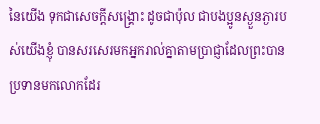នៃយើង ទុកជាសេចក្តីសង្គ្រោះ ដូចជាប៉ុល ជាបងប្អូនស្ងួនភ្ងារបស់យើងខ្ញុំ បានសរសេរមកអ្នករាល់គ្នាតាមប្រាជ្ញាដែលព្រះបានប្រទានមកលោកដែរ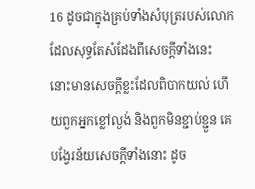16 ដូចជាក្នុងគ្រប់ទាំងសំបុត្ររបស់លោក ដែលសុទ្ធតែសំដែងពីសេចក្តីទាំងនេះ នោះមានសេចក្តីខ្លះដែលពិបាកយល់ ហើយពួកអ្នកខ្លៅល្ងង់ និងពួកមិនខ្ជាប់ខ្ជួន គេបង្វែរន័យសេចក្តីទាំងនោះ ដូច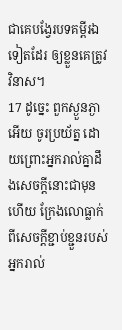ជាគេបង្វែរបទគម្ពីរឯទៀតដែរ ឲ្យខ្លួនគេត្រូវវិនាស។
17 ដូច្នេះ ពួកស្ងួនភ្ងាអើយ ចូរប្រយ័ត្ន ដោយព្រោះអ្នករាល់គ្នាដឹងសេចក្តីនោះជាមុនហើយ ក្រែងលោធ្លាក់ពីសេចក្តីខ្ជាប់ខ្ជួនរបស់អ្នករាល់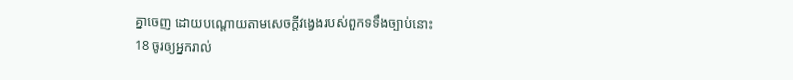គ្នាចេញ ដោយបណ្តោយតាមសេចក្តីវង្វេងរបស់ពួកទទឹងច្បាប់នោះ
18 ចូរឲ្យអ្នករាល់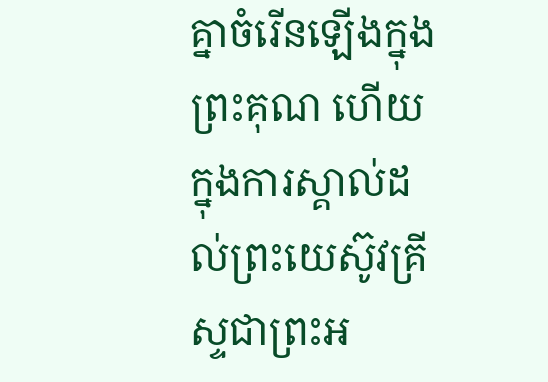គ្នាចំរើនឡើងក្នុងព្រះគុណ ហើយក្នុងការស្គាល់ដល់ព្រះយេស៊ូវគ្រីស្ទជាព្រះអ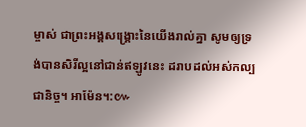ម្ចាស់ ជាព្រះអង្គសង្គ្រោះនៃយើងរាល់គ្នា សូមឲ្យទ្រង់បានសិរីល្អនៅជាន់ឥឡូវនេះ ដរាបដល់អស់កល្បជានិច្ច។ អាម៉ែន។:៚